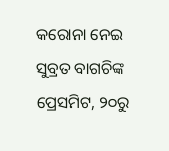କରୋନା ନେଇ ସୁବ୍ରତ ବାଗଚିଙ୍କ ପ୍ରେସମିଟ, ୨୦ରୁ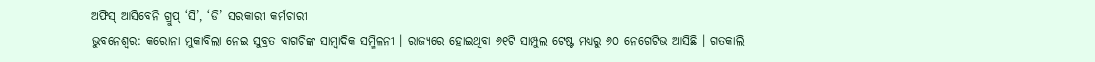ଅଫିସ୍ ଆସିବେନି ଗ୍ରୁପ୍ ‘ସି’, ‘ଡି’ ସରକାରୀ କର୍ମଚାରୀ
ଭୁବନେଶ୍ୱର: କରୋନା ମୁକାବିଲା ନେଇ ସୁବ୍ରତ ବାଗଚିଙ୍କ ସାମ୍ବାଦିକ ସମ୍ମିଳନୀ । ରାଜ୍ୟରେ ହୋଇଥିବା ୬୧ଟି ସାମ୍ପୁଲ ଟେଷ୍ଟ ମଧ୍ୟରୁ ୬୦ ନେଗେଟିଭ ଆସିଛି । ଗତକାଲି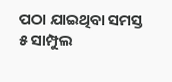ପଠା ଯାଇଥିବା ସମସ୍ତ ୫ ସାମ୍ପୁଲ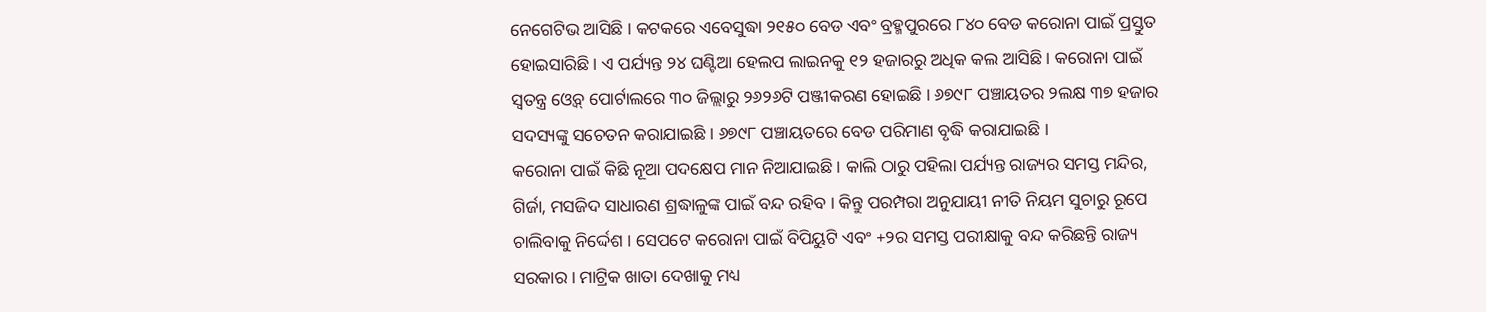ନେଗେଟିଭ ଆସିଛି । କଟକରେ ଏବେସୁଦ୍ଧା ୨୧୫୦ ବେଡ ଏବଂ ବ୍ରହ୍ମପୁରରେ ୮୪୦ ବେଡ କରୋନା ପାଇଁ ପ୍ରସ୍ତୁତ ହୋଇସାରିଛି । ଏ ପର୍ଯ୍ୟନ୍ତ ୨୪ ଘଣ୍ଟିଆ ହେଲପ ଲାଇନକୁ ୧୨ ହଜାରରୁ ଅଧିକ କଲ ଆସିଛି । କରୋନା ପାଇଁ ସ୍ୱତନ୍ତ୍ର ଓ୍ୱେବ୍ ପୋର୍ଟାଲରେ ୩୦ ଜିଲ୍ଲାରୁ ୨୬୨୬ଟି ପଞ୍ଜୀକରଣ ହୋଇଛି । ୬୭୯୮ ପଞ୍ଚାୟତର ୨ଲକ୍ଷ ୩୭ ହଜାର ସଦସ୍ୟଙ୍କୁ ସଚେତନ କରାଯାଇଛି । ୬୭୯୮ ପଞ୍ଚାୟତରେ ବେଡ ପରିମାଣ ବୃଦ୍ଧି କରାଯାଇଛି ।
କରୋନା ପାଇଁ କିଛି ନୂଆ ପଦକ୍ଷେପ ମାନ ନିଆଯାଇଛି । କାଲି ଠାରୁ ପହିଲା ପର୍ଯ୍ୟନ୍ତ ରାଜ୍ୟର ସମସ୍ତ ମନ୍ଦିର, ଗିର୍ଜା, ମସଜିଦ ସାଧାରଣ ଶ୍ରଦ୍ଧାଳୁଙ୍କ ପାଇଁ ବନ୍ଦ ରହିବ । କିନ୍ତୁ ପରମ୍ପରା ଅନୁଯାୟୀ ନୀତି ନିୟମ ସୁଚାରୁ ରୂପେ ଚାଲିବାକୁ ନିର୍ଦ୍ଦେଶ । ସେପଟେ କରୋନା ପାଇଁ ବିପିୟୁଟି ଏବଂ +୨ର ସମସ୍ତ ପରୀକ୍ଷାକୁ ବନ୍ଦ କରିଛନ୍ତି ରାଜ୍ୟ ସରକାର । ମାଟ୍ରିକ ଖାତା ଦେଖାକୁ ମଧ୍ୟ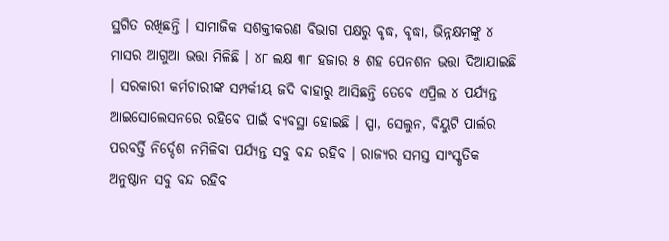ସ୍ଥଗିତ ରଖିଛନ୍ତି । ସାମାଜିକ ସଶକ୍ତୀକରଣ ବିଭାଗ ପକ୍ଷରୁ ବୃଦ୍ଧ, ବୃଦ୍ଧା, ଭିନ୍ନକ୍ଷମଙ୍କୁ ୪ ମାସର ଆଗୁଆ ଭତ୍ତା ମିଳିଛି । ୪୮ ଲକ୍ଷ ୩୮ ହଜାର ୫ ଶହ ପେନଶନ ଭତ୍ତା ଦିଆଯାଇଛି । ସରକାରୀ କର୍ମଚାରୀଙ୍କ ସମ୍ପର୍କୀୟ ଜଦି ବାହାରୁ ଆସିଛନ୍ତି ତେବେ ଏପ୍ରିଲ ୪ ପର୍ଯ୍ୟନ୍ତ ଆଇସୋଲେସନରେ ରହିବେ ପାଇଁ ବ୍ୟବସ୍ଥା ହୋଇଛି । ସ୍ପା, ସେଲୁନ, ବିୟୁଟି ପାର୍ଲର ପରବର୍ତ୍ତି ନିର୍ଦ୍ଦେଶ ନମିଳିବା ପର୍ଯ୍ୟନ୍ତ ସବୁ ବନ୍ଦ ରହିବ । ରାଜ୍ୟର ସମସ୍ତ ସାଂସ୍କୃତିକ ଅନୁଷ୍ଠାନ ସବୁ ବନ୍ଦ ରହିବ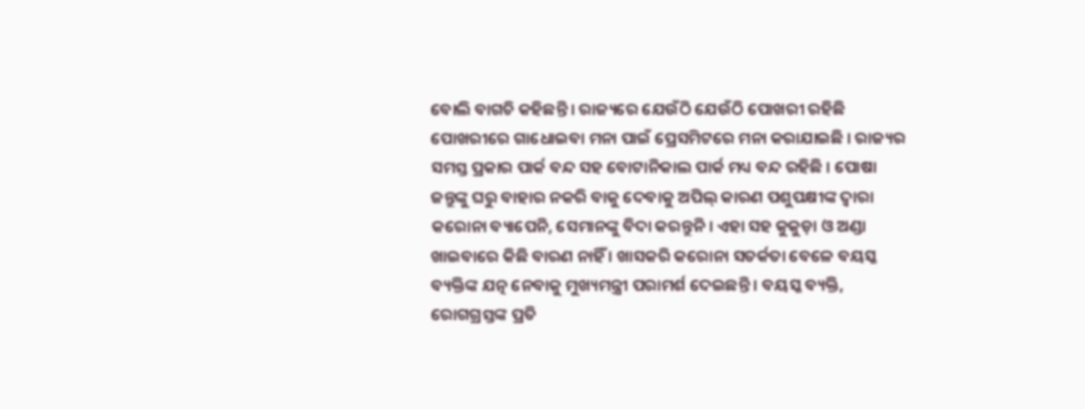ବୋଲି ବାଗଚି କହିଛନ୍ତି । ରାଜ୍ୟରେ ଯେଉଁଠି ଯେଉଁଠି ପୋଖରୀ ରହିଛି ପୋଖରୀରେ ଗାଧୋଇବା ମନା ପାଇଁ ପ୍ରେସମିଟରେ ମନା କରାଯାଇଛି । ରାଜ୍ୟର ସମସ୍ତ ପ୍ରକାର ପାର୍କ ବନ୍ଦ ସହ ବୋଟାନିକାଲ ପାର୍କ ମଧ୍ୟ ବନ୍ଦ ରହିଛି । ପୋଷା ଜନ୍ତୁଙ୍କୁ ଘରୁ ବାହାର ନକରି ବାକୁ ଦେବାକୁ ଅପିଲ୍ କାରଣ ପଶୁପକ୍ଷୀଙ୍କ ଦ୍ୱାରା କରୋନା ବ୍ୟାପେନି, ସେମାନଙ୍କୁ ବିଦା କରନ୍ତୁନି । ଏହା ସହ କୁକୁଡ଼ା ଓ ଅଣ୍ଡା ଖାଇବାରେ କିଛି ବାରଣ ନାହିଁ । ଖାସକରି କରୋନା ସତର୍କତା ବେଳେ ବୟସ୍କ ବ୍ୟକ୍ତିଙ୍କ ଯତ୍ନ ନେବାକୁ ମୁଖ୍ୟମନ୍ତ୍ରୀ ପରାମର୍ଶ ଦେଇଛନ୍ତି । ବୟସ୍କ ବ୍ୟକ୍ତି, ରୋଗଗ୍ରସ୍ତଙ୍କ ପ୍ରତି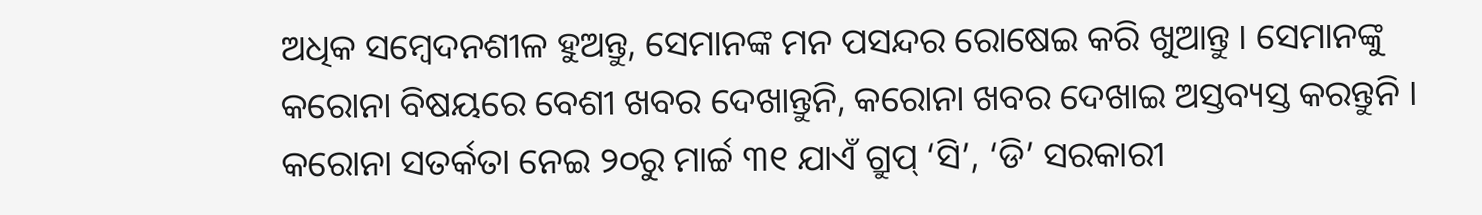ଅଧିକ ସମ୍ବେଦନଶୀଳ ହୁଅନ୍ତୁ, ସେମାନଙ୍କ ମନ ପସନ୍ଦର ରୋଷେଇ କରି ଖୁଆନ୍ତୁ । ସେମାନଙ୍କୁ କରୋନା ବିଷୟରେ ବେଶୀ ଖବର ଦେଖାନ୍ତୁନି, କରୋନା ଖବର ଦେଖାଇ ଅସ୍ତବ୍ୟସ୍ତ କରନ୍ତୁନି । କରୋନା ସତର୍କତା ନେଇ ୨୦ରୁ ମାର୍ଚ୍ଚ ୩୧ ଯାଏଁ ଗ୍ରୁପ୍ ‘ସି’, ‘ଡି’ ସରକାରୀ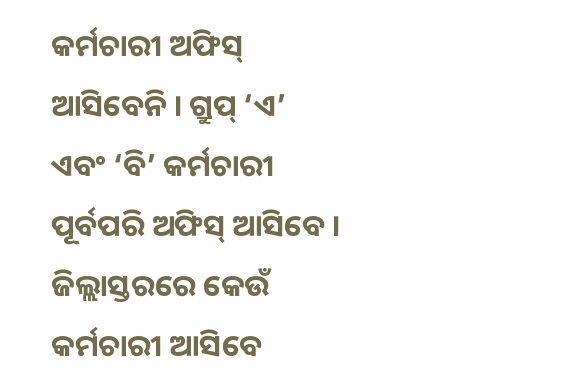କର୍ମଚାରୀ ଅଫିସ୍ ଆସିବେନି । ଗ୍ରୁପ୍ ‘ଏ’ ଏବଂ ‘ବି’ କର୍ମଚାରୀ ପୂର୍ବପରି ଅଫିସ୍ ଆସିବେ । ଜିଲ୍ଲାସ୍ତରରେ କେଉଁ କର୍ମଚାରୀ ଆସିବେ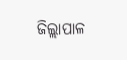ଜିଲ୍ଲାପାଳ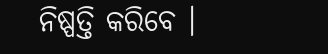ନିଷ୍ପତ୍ତି କରିବେ ।